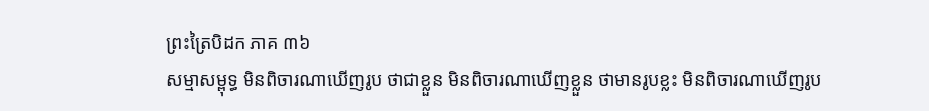ព្រះត្រៃបិដក ភាគ ៣៦
សម្មាសម្ពុទ្ធ មិនពិចារណាឃើញរូប ថាជាខ្លួន មិនពិចារណាឃើញខ្លួន ថាមានរូបខ្លះ មិនពិចារណាឃើញរូប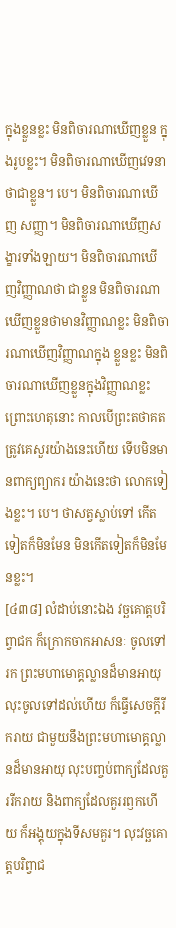ក្នុងខ្លួនខ្លះ មិនពិចារណាឃើញខ្លួន ក្នុងរូបខ្លះ។ មិនពិចារណាឃើញវេទនា ថាជាខ្លួន។ បេ។ មិនពិចារណាឃើញ សញ្ញា។ មិនពិចារណាឃើញសង្ខារទាំងឡាយ។ មិនពិចារណាឃើញវិញ្ញាណថា ជាខ្លួន មិនពិចារណាឃើញខ្លួនថាមានវិញ្ញាណខ្លះ មិនពិចារណាឃើញវិញ្ញាណក្នុង ខ្លួនខ្លះ មិនពិចារណាឃើញខ្លួនក្នុងវិញ្ញាណខ្លះ ព្រោះហេតុនោះ កាលបើព្រះតថាគត ត្រូវគេសួរយ៉ាងនេះហើយ ទើបមិនមានពាក្យព្យាករ យ៉ាងនេះថា លោកទៀងខ្លះ។ បេ។ ថាសត្វស្លាប់ទៅ កើតទៀតក៏មិនមែន មិនកើតទៀតក៏មិនមែនខ្លះ។
[៤៣៨] លំដាប់នោះឯង វច្ឆគោត្តបរិព្វាជក ក៏ក្រោកចាកអាសនៈ ចូលទៅរក ព្រះមហាមោគ្គល្លានដ៏មានអាយុ លុះចូលទៅដល់ហើយ ក៏ធ្វើសេចក្តីរីករាយ ជាមួយនឹងព្រះមហាមោគ្គល្លានដ៏មានអាយុ លុះបញ្ចប់ពាក្យដែលគួររីករាយ និងពាក្យដែលគួររឭកហើយ ក៏អង្គុយក្នុងទីសមគួរ។ លុះវច្ឆគោត្តបរិព្វាជ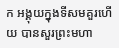ក អង្គុយក្នុងទីសមគួរហើយ បានសួរព្រះមហា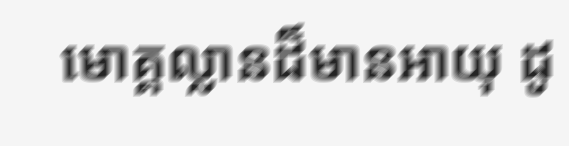មោគ្គល្លានដ៏មានអាយុ ដូ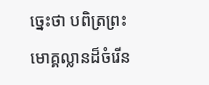ច្នេះថា បពិត្រព្រះមោគ្គល្លានដ៏ចំរើន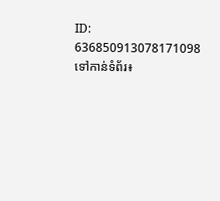ID: 636850913078171098
ទៅកាន់ទំព័រ៖